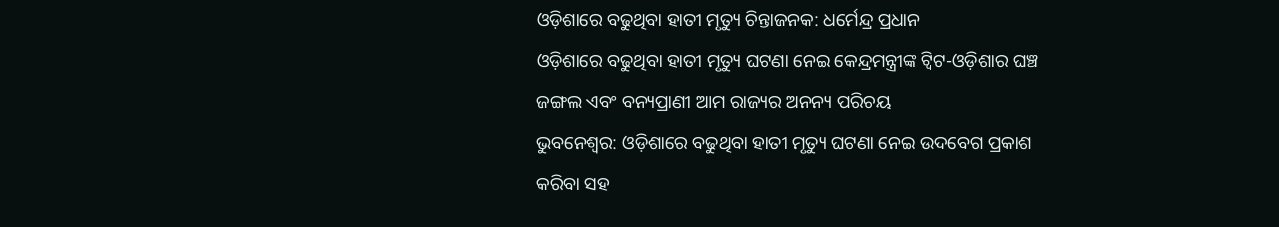ଓଡ଼ିଶାରେ ବଢୁଥିବା ହାତୀ ମୃତ୍ୟୁ ଚିନ୍ତାଜନକ: ଧର୍ମେନ୍ଦ୍ର ପ୍ରଧାନ
ଓଡ଼ିଶାରେ ବଢୁଥିବା ହାତୀ ମୃତ୍ୟୁ ଘଟଣା ନେଇ କେନ୍ଦ୍ରମନ୍ତ୍ରୀଙ୍କ ଟ୍ୱିଟ-ଓଡ଼ିଶାର ଘଞ୍ଚ ଜଙ୍ଗଲ ଏବଂ ବନ୍ୟପ୍ରାଣୀ ଆମ ରାଜ୍ୟର ଅନନ୍ୟ ପରିଚୟ
ଭୁବନେଶ୍ୱର: ଓଡ଼ିଶାରେ ବଢୁଥିବା ହାତୀ ମୃତ୍ୟୁ ଘଟଣା ନେଇ ଉଦବେଗ ପ୍ରକାଶ କରିବା ସହ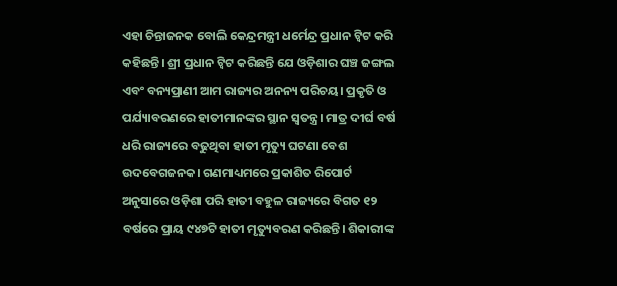ଏହା ଚିନ୍ତାଜନକ ବୋଲି କେନ୍ଦ୍ରମନ୍ତ୍ରୀ ଧର୍ମେନ୍ଦ୍ର ପ୍ରଧାନ ଟ୍ୱିଟ କରି କହିଛନ୍ତି। ଶ୍ରୀ ପ୍ରଧାନ ଟ୍ୱିଟ କରିଛନ୍ତି ଯେ ଓଡ଼ିଶାର ଘଞ୍ଚ ଜଙ୍ଗଲ ଏବଂ ବନ୍ୟପ୍ରାଣୀ ଆମ ରାଜ୍ୟର ଅନନ୍ୟ ପରିଚୟ। ପ୍ରକୃତି ଓ ପର୍ଯ୍ୟାବରଣରେ ହାତୀମାନଙ୍କର ସ୍ଥାନ ସ୍ୱତନ୍ତ୍ର। ମାତ୍ର ଦୀର୍ଘ ବର୍ଷ ଧରି ରାଜ୍ୟରେ ବଢୁଥିବା ହାତୀ ମୃତ୍ୟୁ ଘଟଣା ବେଶ ଉଦବେଗଜନକ। ଗଣମାଧ୍ୟମରେ ପ୍ରକାଶିତ ରିପୋର୍ଟ ଅନୁସାରେ ଓଡ଼ିଶା ପରି ହାତୀ ବହୁଳ ରାଜ୍ୟରେ ବିଗତ ୧୨ ବର୍ଷରେ ପ୍ରାୟ ୯୪୭ଟି ହାତୀ ମୃତ୍ୟୁବରଣ କରିଛନ୍ତି। ଶିକାରୀଙ୍କ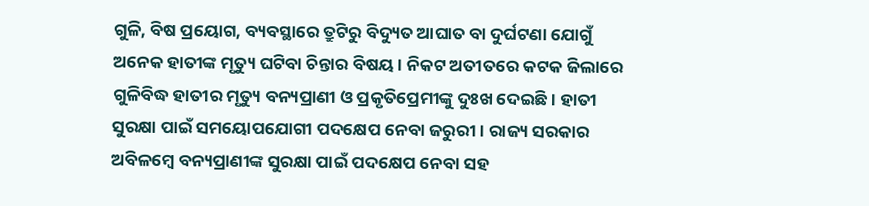ଗୁଳି, ବିଷ ପ୍ରୟୋଗ, ବ୍ୟବସ୍ଥାରେ ତ୍ରୁଟିରୁ ବିଦ୍ୟୁତ ଆଘାତ ବା ଦୁର୍ଘଟଣା ଯୋଗୁଁ ଅନେକ ହାତୀଙ୍କ ମୃତ୍ୟୁ ଘଟିବା ଚିନ୍ତାର ବିଷୟ। ନିକଟ ଅତୀତରେ କଟକ ଜିଲାରେ ଗୁଳିବିଦ୍ଧ ହାତୀର ମୃତ୍ୟୁ ବନ୍ୟପ୍ରାଣୀ ଓ ପ୍ରକୃତିପ୍ରେମୀଙ୍କୁ ଦୁଃଖ ଦେଇଛି। ହାତୀ ସୁରକ୍ଷା ପାଇଁ ସମୟୋପଯୋଗୀ ପଦକ୍ଷେପ ନେବା ଜରୁରୀ। ରାଜ୍ୟ ସରକାର ଅବିଳମ୍ବେ ବନ୍ୟପ୍ରାଣୀଙ୍କ ସୁରକ୍ଷା ପାଇଁ ପଦକ୍ଷେପ ନେବା ସହ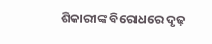ଶିକାରୀଙ୍କ ବିରୋଧରେ ଦୃଢ଼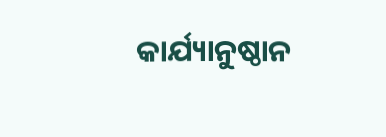କାର୍ଯ୍ୟାନୁଷ୍ଠାନ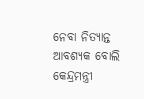ନେବା ନିତ୍ୟାନ୍ତ ଆବଶ୍ୟକ ବୋଲି କେନ୍ଦ୍ରମନ୍ତ୍ରୀ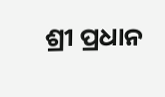ଶ୍ରୀ ପ୍ରଧାନ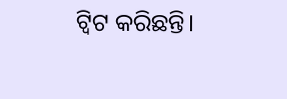ଟ୍ୱିଟ କରିଛନ୍ତି।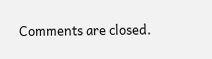Comments are closed.